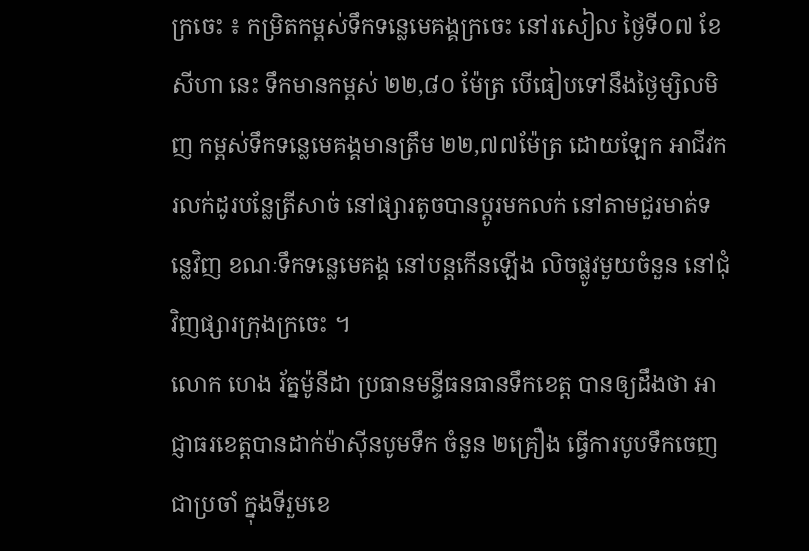ក្រចេះ ៖ កម្រិតកម្ពស់ទឹកទន្លេមេគង្គក្រចេះ នៅរសៀល ថ្ងៃទី០៧ ខែសីហា នេះ ទឹកមានកម្ពស់ ២២,៨០ ម៉ែត្រ បើធៀបទៅនឹងថ្ងៃម្សិលមិញ កម្ពស់ទឹកទន្លេមេគង្គមានត្រឹម ២២,៧៧ម៉ែត្រ ដោយឡែក អាជីវករលក់ដូរបន្លែត្រីសាច់ នៅផ្សារតូចបានប្តូរមកលក់ នៅតាមជួរមាត់ទន្លេវិញ ខណៈទឹកទន្លេមេគង្គ នៅបន្តកើនឡើង លិចផ្លូវមួយចំនួន នៅជុំវិញផ្សារក្រុងក្រចេះ ។
លោក ហេង រ័ត្នម៉ូនីដា ប្រធានមន្ទីធនធានទឹកខេត្ត បានឲ្យដឹងថា អាជ្ញាធរខេត្តបានដាក់ម៉ាស៊ីនបូមទឹក ចំនួន ២គ្រឿង ធ្វើការបូបទឹកចេញជាប្រចាំ ក្នុងទីរួមខេ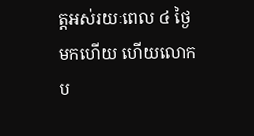ត្តអស់រយៈពេល ៤ ថ្ងៃមកហើយ ហើយលោក ប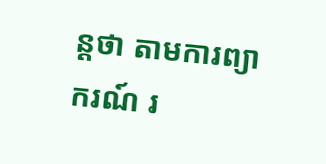ន្តថា តាមការព្យាករណ៍ រ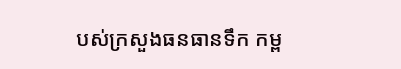បស់ក្រសួងធនធានទឹក កម្ព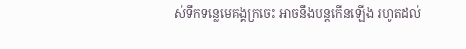ស់ទឹកទន្លេមេគង្គក្រចេះ អាចនឹងបន្តកើនឡើង រហូតដល់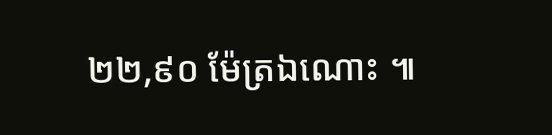២២,៩០ ម៉ែត្រឯណោះ ៕